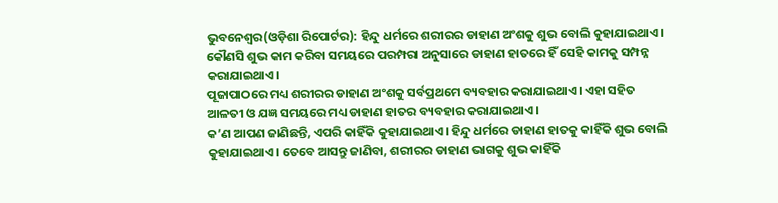ଭୁବନେଶ୍ୱର(ଓଡ଼ିଶା ରିପୋର୍ଟର): ହିନ୍ଦୁ ଧର୍ମରେ ଶରୀରର ଡାହାଣ ଅଂଶକୁ ଶୁଭ ବୋଲି କୁହାଯାଇଥାଏ। କୌଣସି ଶୁଭ କାମ କରିବା ସମୟରେ ପରମ୍ପରା ଅନୁସାରେ ଡାହାଣ ହାତରେ ହିଁ ସେହି କାମକୁ ସମ୍ପନ୍ନ କରାଯାଇଥାଏ।
ପୂଜାପାଠରେ ମଧ୍ୟ ଶରୀରର ଡାହାଣ ଅଂଶକୁ ସର୍ବପ୍ରଥମେ ବ୍ୟବହାର କରାଯାଇଥାଏ। ଏହା ସହିତ ଆଳତୀ ଓ ଯଜ୍ଞ ସମୟରେ ମଧ୍ୟ ଡାହାଣ ହାତର ବ୍ୟବହାର କରାଯାଇଥାଏ।
କ’ଣ ଆପଣ ଜାଣିଛନ୍ତି, ଏପରି କାହିଁକି କୁହାଯାଇଥାଏ। ହିନ୍ଦୁ ଧର୍ମରେ ଡାହାଣ ହାତକୁ କାହିଁକି ଶୁଭ ବୋଲି କୁହାଯାଇଥାଏ। ତେବେ ଆସନ୍ତୁ ଜାଣିବା, ଶରୀରର ଡାହାଣ ଭାଗକୁ ଶୁଭ କାହିଁକି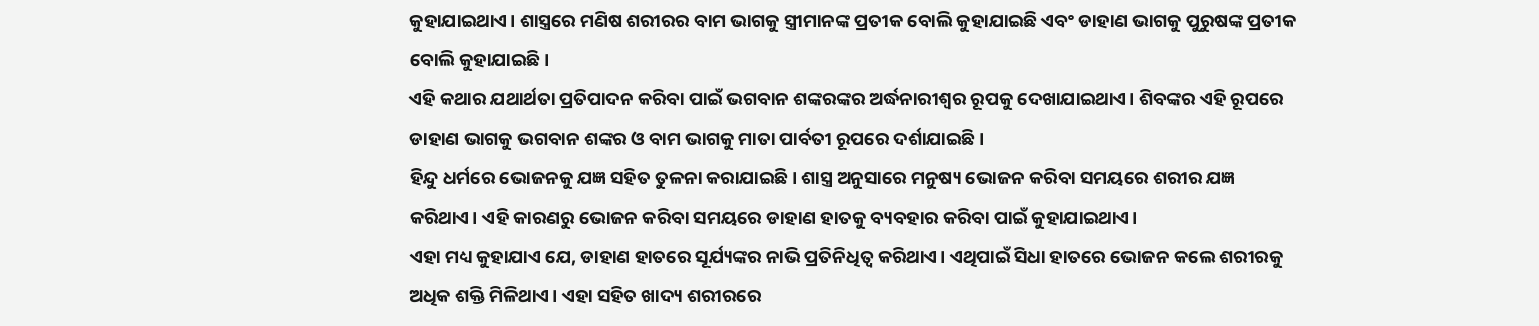କୁହାଯାଇଥାଏ। ଶାସ୍ତ୍ରରେ ମଣିଷ ଶରୀରର ବାମ ଭାଗକୁ ସ୍ତ୍ରୀମାନଙ୍କ ପ୍ରତୀକ ବୋଲି କୁହାଯାଇଛି ଏବଂ ଡାହାଣ ଭାଗକୁ ପୁରୁଷଙ୍କ ପ୍ରତୀକ ବୋଲି କୁହାଯାଇଛି।
ଏହି କଥାର ଯଥାର୍ଥତା ପ୍ରତିପାଦନ କରିବା ପାଇଁ ଭଗବାନ ଶଙ୍କରଙ୍କର ଅର୍ଦ୍ଧନାରୀଶ୍ୱର ରୂପକୁ ଦେଖାଯାଇଥାଏ। ଶିବଙ୍କର ଏହି ରୂପରେ ଡାହାଣ ଭାଗକୁ ଭଗବାନ ଶଙ୍କର ଓ ବାମ ଭାଗକୁ ମାତା ପାର୍ବତୀ ରୂପରେ ଦର୍ଶାଯାଇଛି।
ହିନ୍ଦୁ ଧର୍ମରେ ଭୋଜନକୁ ଯଜ୍ଞ ସହିତ ତୁଳନା କରାଯାଇଛି। ଶାସ୍ତ୍ର ଅନୁସାରେ ମନୁଷ୍ୟ ଭୋଜନ କରିବା ସମୟରେ ଶରୀର ଯଜ୍ଞ କରିଥାଏ। ଏହି କାରଣରୁ ଭୋଜନ କରିବା ସମୟରେ ଡାହାଣ ହାତକୁ ବ୍ୟବହାର କରିବା ପାଇଁ କୁହାଯାଇଥାଏ।
ଏହା ମଧ୍ୟ କୁହାଯାଏ ଯେ, ଡାହାଣ ହାତରେ ସୂର୍ଯ୍ୟଙ୍କର ନାଭି ପ୍ରତିନିଧିତ୍ୱ କରିଥାଏ। ଏଥିପାଇଁ ସିଧା ହାତରେ ଭୋଜନ କଲେ ଶରୀରକୁ ଅଧିକ ଶକ୍ତି ମିଳିଥାଏ। ଏହା ସହିତ ଖାଦ୍ୟ ଶରୀରରେ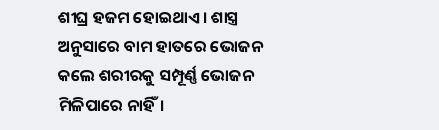ଶୀଘ୍ର ହଜମ ହୋଇଥାଏ। ଶାସ୍ତ୍ର ଅନୁସାରେ ବାମ ହାତରେ ଭୋଜନ କଲେ ଶରୀରକୁ ସମ୍ପୂର୍ଣ୍ଣ ଭୋଜନ ମିଳିପାରେ ନାହିଁ।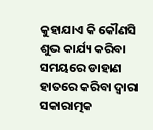କୁହାଯାଏ କି କୌଣସି ଶୁଭ କାର୍ଯ୍ୟ କରିବା ସମୟରେ ଡାହାଣ ହାତରେ କରିବା ଦ୍ୱାରା ସକାରାତ୍ମକ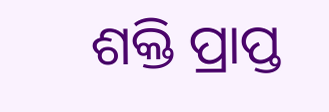ଶକ୍ତି ପ୍ରାପ୍ତ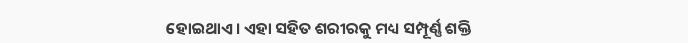ହୋଇଥାଏ। ଏହା ସହିତ ଶରୀରକୁ ମଧ୍ୟ ସମ୍ପୂର୍ଣ୍ଣ ଶକ୍ତି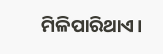ମିଳିପାରିଥାଏ।